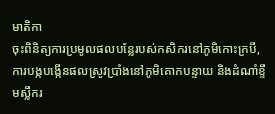មាតិកា
ចុះពិនិត្យការប្រមូលផលបន្លែរបស់កសិករនៅភូមិកោះក្របី, ការបង្កបង្កើនផលស្រូវប្រាំងនៅភូមិគោកបន្ទាយ និងដំណាំខ្ទឹមស្លឹករ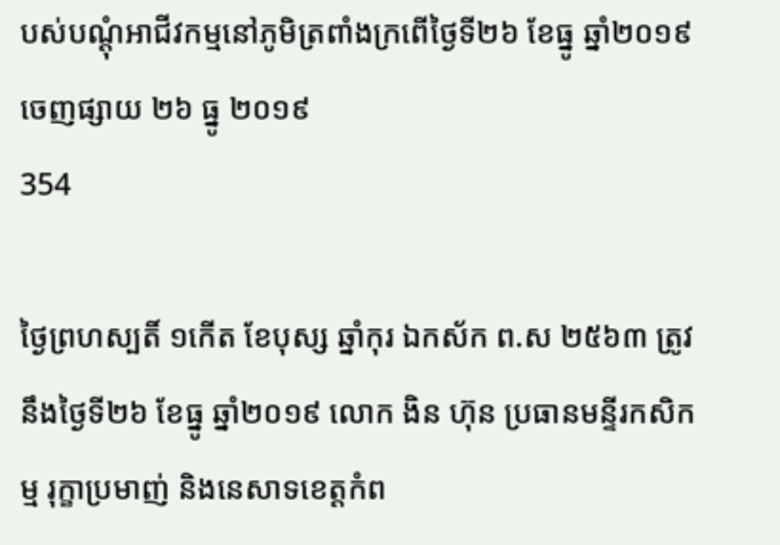បស់បណ្ដុំអាជីវកម្មនៅភូមិត្រពាំងក្រពើថ្ងៃទី២៦ ខែធ្នូ ឆ្នាំ២០១៩
ចេញផ្សាយ ២៦ ធ្នូ ២០១៩
354

ថ្ងៃព្រហស្បតិ៍ ១កើត ខែបុស្ស ឆ្នាំកុរ ឯកស័ក ព.ស ២៥៦៣ ត្រូវនឹងថ្ងៃទី២៦ ខែធ្នូ ឆ្នាំ២០១៩ លោក ងិន ហ៊ុន ប្រធានមន្ទីរកសិកម្ម រុក្ខាប្រមាញ់ និងនេសាទខេត្តកំព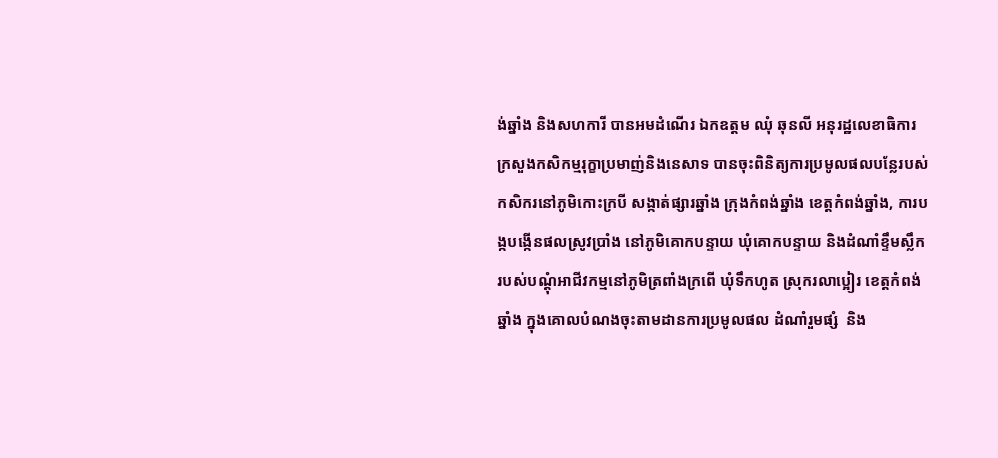ង់ឆ្នាំង និងសហការី បានអមដំណើរ ឯកឧត្តម ឈំុ ឆុនលី អនុរដ្ឋលេខាធិការក្រសួងកសិកម្មរុក្ខាប្រមាញ់និងនេសាទ បានចុះពិនិត្យការប្រមូលផលបន្លែរបស់កសិករនៅភូមិកោះក្របី សង្កាត់ផ្សារឆ្នាំង ក្រុងកំពង់ឆ្នាំង ខេត្តកំពង់ឆ្នាំង, ការបង្កបង្កើនផលស្រូវប្រាំង នៅភូមិគោកបន្ទាយ ឃំុគោកបន្ទាយ និងដំណាំខ្ទឹមស្លឹករបស់បណ្ដុំអាជីវកម្មនៅភូមិត្រពាំងក្រពើ ឃំុទឹកហូត ស្រុករលាប្អៀរ ខេត្តកំពង់ឆ្នាំង ក្នុងគោលបំណងចុះតាមដានការប្រមូលផល ដំណាំរួមផ្សំ  និង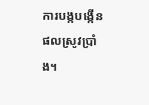ការបង្កបង្កើនផលស្រូវប្រាំង។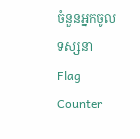ចំនួនអ្នកចូលទស្សនា
Flag Counter